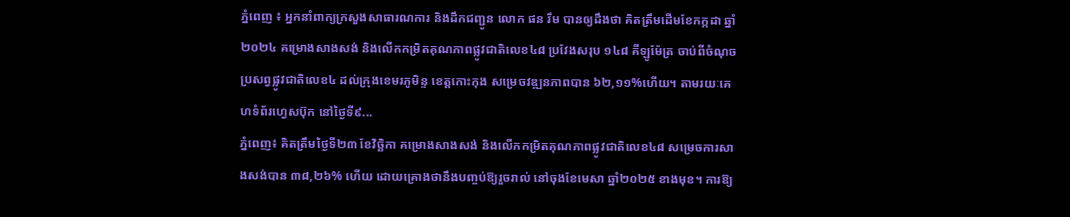ភ្នំពេញ ៖ អ្នកនាំពាក្យក្រសួងសាធារណការ និងដឹកជញ្ជូន លោក ផន រឹម បានឲ្យដឹងថា គិតត្រឹមដើមខែកក្កដា ឆ្នាំ២០២៤ គម្រោងសាងសង់ និងលើកកម្រិតគុណភាពផ្លូវជាតិលេខ៤៨ ប្រវែងសរុប ១៤៨ គីឡូម៉ែត្រ ចាប់ពីចំណុចប្រសព្វផ្លូវជាតិលេខ៤ ដល់ក្រុងខេមរភូមិន្ទ ខេត្តកោះកុង សម្រេចវឌ្ឍនភាពបាន ៦២,១១%ហើយ។ តាមរយៈគេហទំព័រហ្វេសប៊ុក នៅថ្ងៃទី៩...
ភ្នំពេញ៖ គិតត្រឹមថ្ងៃទី២៣ ខែវិច្ឆិកា គម្រោងសាងសង់ និងលើកកម្រិតគុណភាពផ្លូវជាតិលេខ៤៨ សម្រេចការសាងសង់បាន ៣៨,២៦% ហើយ ដោយគ្រោងថានឹងបញ្ចប់ឱ្យរួចរាល់ នៅចុងខែមេសា ឆ្នាំ២០២៥ ខាងមុខ។ ការឱ្យ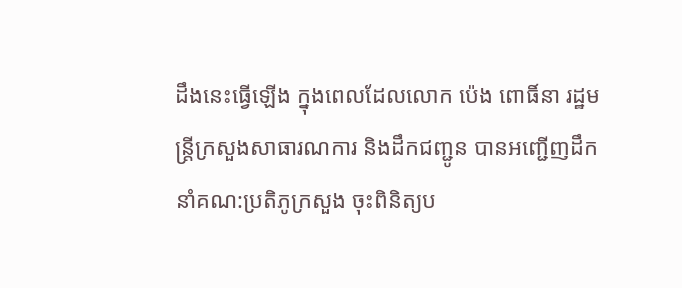ដឹងនេះធ្វើឡើង ក្នុងពេលដែលលោក ប៉េង ពោធិ៍នា រដ្ឋមន្ត្រីក្រសួងសាធារណការ និងដឹកជញ្ជូន បានអញ្ជើញដឹកនាំគណ:ប្រតិភូក្រសួង ចុះពិនិត្យប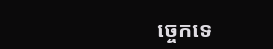ច្ចេកទេ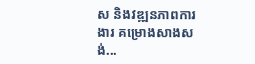ស និងវឌ្ឍនភាពការងារ គម្រោងសាងសង់...